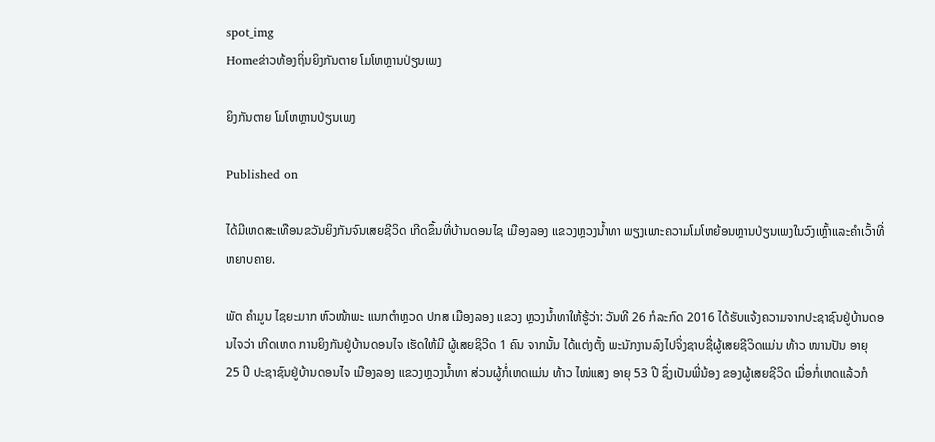spot_img
Homeຂ່າວທ້ອງຖິ່ນຍິງກັນຕາຍ ໂມໂຫຫຼານປ່ຽນເພງ

ຍິງກັນຕາຍ ໂມໂຫຫຼານປ່ຽນເພງ

Published on

ໄດ້ມີເຫດສະເທືອນຂວັນຍິງກັນຈົນເສຍຊີວິດ ເກີດຂຶ້ນທີ່ບ້ານດອນໄຊ ເມືອງລອງ ແຂວງຫຼວງນ້ຳທາ ພຽງເພາະຄວາມໂມໂຫຍ້ອນຫຼານປ່ຽນເພງໃນວົງເຫຼົ້າແລະຄຳເວົ້າທີ່ຫຍາບຄາຍ.

ພັຕ ຄໍາມູນ ໄຊຍະມາກ ຫົວໜ້າພະ ແນກຕຳຫຼວດ ປກສ ເມືອງລອງ ແຂວງ ຫຼວງນໍ້າທາໃຫ້ຮູ້ວ່າ: ວັນທີ 26 ກໍລະກົດ 2016 ໄດ້ຮັບແຈ້ງຄວາມຈາກປະຊາຊົນຢູ່ບ້ານດອນໄຈວ່າ ເກີດເຫດ ການຍິງກັນຢູ່ບ້ານດອນໄຈ ເຮັດໃຫ້ມີ ຜູ້ເສຍຊິວີດ 1 ຄົນ ຈາກນັ້ນ ໄດ້ແຕ່ງຕັ້ງ ພະນັກງານລົງໄປຈິ່ງຊາບຊື່ຜູ້ເສຍຊີວິດແມ່ນ ທ້າວ ໜານປັນ ອາຍຸ 25 ປີ ປະຊາຊົນຢູ່ບ້ານດອນໄຈ ເມືອງລອງ ແຂວງຫຼວງນໍ້າທາ ສ່ວນຜູ້ກໍ່ເຫດແມ່ນ ທ້າວ ໄໜ່ແສງ ອາຍຸ 53 ປີ ຊຶ່ງເປັນພີ່ນ້ອງ ຂອງຜູ້ເສຍຊີວິດ ເມື່ອກໍ່ເຫດແລ້ວກໍ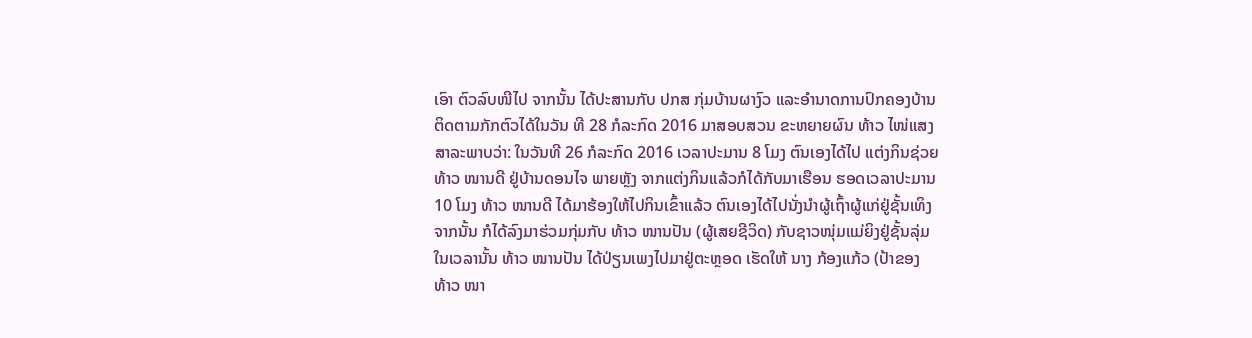ເອົາ ຕົວລົບໜີໄປ ຈາກນັ້ນ ໄດ້ປະສານກັບ ປກສ ກຸ່ມບ້ານຜາງົວ ແລະອຳນາດການປົກຄອງບ້ານຕິດຕາມກັກຕົວໄດ້ໃນວັນ ທີ 28 ກໍລະກົດ 2016 ມາສອບສວນ ຂະຫຍາຍຜົນ ທ້າວ ໄໜ່ແສງ ສາລະພາບວ່າ: ໃນວັນທີ 26 ກໍລະກົດ 2016 ເວລາປະມານ 8 ໂມງ ຕົນເອງໄດ້ໄປ ແຕ່ງກິນຊ່ວຍ ທ້າວ ໜານດີ ຢູ່ບ້ານດອນໄຈ ພາຍຫຼັງ ຈາກແຕ່ງກິນແລ້ວກໍໄດ້ກັບມາເຮືອນ ຮອດເວລາປະມານ 10 ໂມງ ທ້າວ ໜານດີ ໄດ້ມາຮ້ອງໃຫ້ໄປກິນເຂົ້າແລ້ວ ຕົນເອງໄດ້ໄປນັ່ງນຳຜູ້ເຖົ້າຜູ້ແກ່ຢູ່ຊັ້ນເທິງ ຈາກນັ້ນ ກໍໄດ້ລົງມາຮ່ວມກຸ່ມກັບ ທ້າວ ໜານປັນ (ຜູ້ເສຍຊີວິດ) ກັບຊາວໜຸ່ມແມ່ຍິງຢູ່ຊັ້ນລຸ່ມໃນເວລານັ້ນ ທ້າວ ໜານປັນ ໄດ້ປ່ຽນເພງໄປມາຢູ່ຕະຫຼອດ ເຮັດໃຫ້ ນາງ ກ້ອງແກ້ວ (ປ້າຂອງ ທ້າວ ໜາ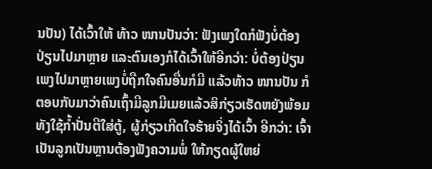ນປັນ) ໄດ້ເວົ້າໃຫ້ ທ້າວ ໜານປັນວ່າ: ຟັງເພງໃດກໍຟັງບໍ່ຕ້ອງປ່ຽນໄປມາຫຼາຍ ແລະຕົນເອງກໍໄດ້ເວົ້າໃຫ້ອີກວ່າ: ບໍ່ຕ້ອງປ່ຽນເພງໄປມາຫຼາຍເພງບໍ່ຖືກໃຈຄົນອື່ນກໍມີ ແລ້ວທ້າວ ໜານປັນ ກໍ ຕອບກັບມາວ່າຄົນເຖົ້າມີລູກມີເມຍແລ້ວສິກ່ຽວເຮັດຫຍັງພ້ອມທັງໃຊ້ກໍ້າປັ່ນຕີໃສ່ຕູ້, ຜູ້ກ່ຽວເກີດໃຈຮ້າຍຈິ່ງໄດ້ເວົ້າ ອີກວ່າ: ເຈົ້າເປັນລູກເປັນຫຼານຕ້ອງຟັງຄວາມພໍ່ ໃຫ້ກຽດຜູ້ໃຫຍ່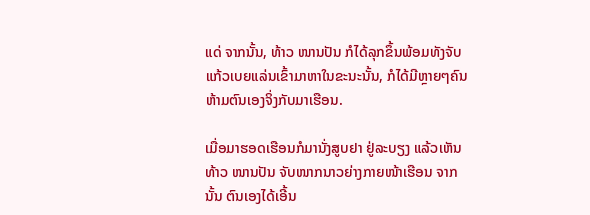ແດ່ ຈາກນັ້ນ, ທ້າວ ໜານປັນ ກໍໄດ້ລຸກຂຶ້ນພ້ອມທັງຈັບ ແກ້ວເບຍແລ່ນເຂົ້າມາຫາໃນຂະນະນັ້ນ, ກໍໄດ້ມີຫຼາຍໆຄົນຫ້າມຕົນເອງຈິ່ງກັບມາເຮືອນ.

ເມື່ອມາຮອດເຮືອນກໍມານັ່ງສູບຢາ ຢູ່ລະບຽງ ແລ້ວເຫັນ ທ້າວ ໜານປັນ ຈັບໜາກນາວຍ່າງກາຍໜ້າເຮືອນ ຈາກນັ້ນ ຕົນເອງໄດ້ເອີ້ນ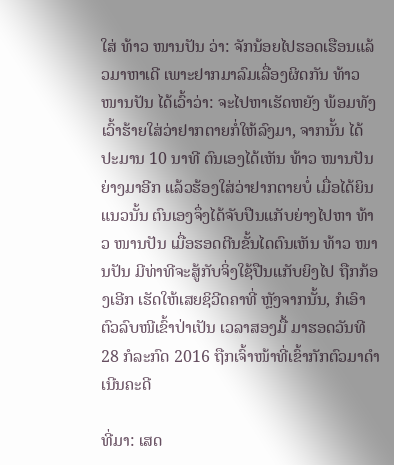ໃສ່ ທ້າວ ໜານປັນ ວ່າ: ຈັກນ້ອຍໄປຮອດເຮືອນແລ້ວມາຫາເດີ ເພາະຢາກມາລົມເລື່ອງຜິດກັນ ທ້າວ ໜານປັນ ໄດ້ເວົ້າວ່າ: ຈະໄປຫາເຮັດຫຍັງ ພ້ອມທັງເວົ້າຮ້າຍໃສ່ວ່າຢາກຕາຍກໍ່ໃຫ້ລົງມາ, ຈາກນັ້ນ ໄດ້ປະມານ 10 ນາທີ ຕົນເອງໄດ້ເຫັນ ທ້າວ ໜານປັນ ຍ່າງມາອີກ ແລ້ວຮ້ອງໃສ່ວ່າຢາກຕາຍບໍ່ ເມື່ອໄດ້ຍິນ ແນວນັ້ນ ຕົນເອງຈຶ່ງໄດ້ຈັບປືນແກັບຍ່າງໄປຫາ ທ້າວ ໜານປັນ ເມື່ອຮອດຕີນຂັ້ນໄດຕົນເຫັນ ທ້າວ ໜານປັນ ມີທ່າທີຈະສູ້ກັບຈິ່ງໃຊ້ປືນແກັບຍິງໄປ ຖືກກ້ອງເອີກ ເຮັດໃຫ້ເສຍຊິວີດຄາທີ່ ຫຼັງຈາກນັ້ນ, ກໍເອົາຕົວລົບໜີເຂົ້າປ່າເປັນ ເວລາສອງມື້ ມາຮອດວັນທີ 28 ກໍລະກົດ 2016 ຖືກເຈົ້າໜ້າທີ່ເຂົ້າກັກຕົວມາດໍາ ເນີນຄະດີ

ທີ່ມາ: ເສດ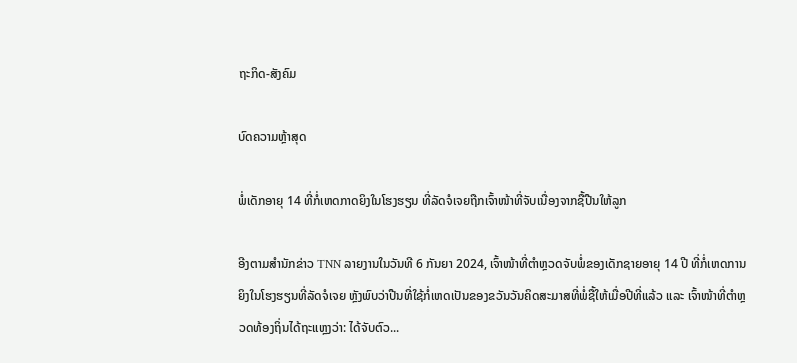ຖະກິດ-ສັງຄົມ

ບົດຄວາມຫຼ້າສຸດ

ພໍ່ເດັກອາຍຸ 14 ທີ່ກໍ່ເຫດກາດຍິງໃນໂຮງຮຽນ ທີ່ລັດຈໍເຈຍຖືກເຈົ້າໜ້າທີ່ຈັບເນື່ອງຈາກຊື້ປືນໃຫ້ລູກ

ອີງຕາມສຳນັກຂ່າວ TNN ລາຍງານໃນວັນທີ 6 ກັນຍາ 2024, ເຈົ້າໜ້າທີ່ຕຳຫຼວດຈັບພໍ່ຂອງເດັກຊາຍອາຍຸ 14 ປີ ທີ່ກໍ່ເຫດການຍິງໃນໂຮງຮຽນທີ່ລັດຈໍເຈຍ ຫຼັງພົບວ່າປືນທີ່ໃຊ້ກໍ່ເຫດເປັນຂອງຂວັນວັນຄິດສະມາສທີ່ພໍ່ຊື້ໃຫ້ເມື່ອປີທີ່ແລ້ວ ແລະ ເຈົ້າໜ້າທີ່ຕຳຫຼວດທ້ອງຖິ່ນໄດ້ຖະແຫຼງວ່າ: ໄດ້ຈັບຕົວ...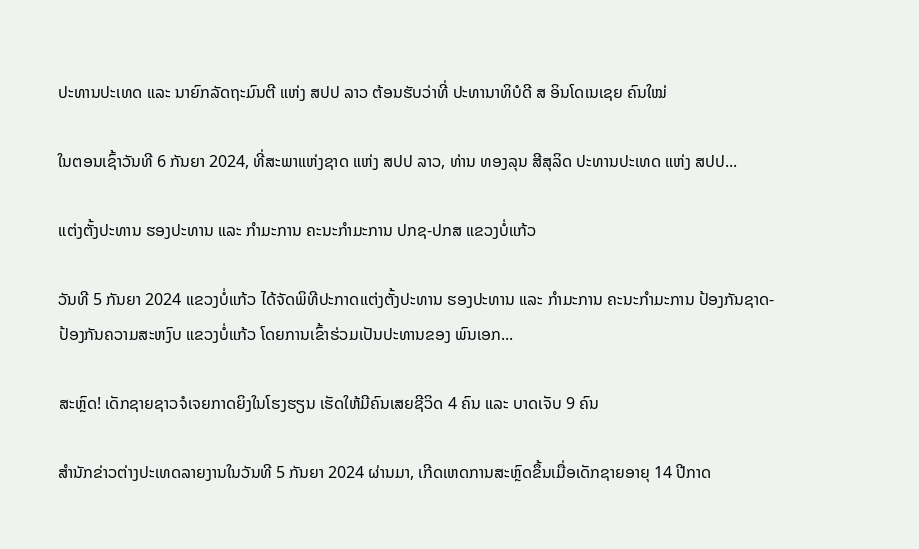ປະທານປະເທດ ແລະ ນາຍົກລັດຖະມົນຕີ ແຫ່ງ ສປປ ລາວ ຕ້ອນຮັບວ່າທີ່ ປະທານາທິບໍດີ ສ ອິນໂດເນເຊຍ ຄົນໃໝ່

ໃນຕອນເຊົ້າວັນທີ 6 ກັນຍາ 2024, ທີ່ສະພາແຫ່ງຊາດ ແຫ່ງ ສປປ ລາວ, ທ່ານ ທອງລຸນ ສີສຸລິດ ປະທານປະເທດ ແຫ່ງ ສປປ...

ແຕ່ງຕັ້ງປະທານ ຮອງປະທານ ແລະ ກຳມະການ ຄະນະກຳມະການ ປກຊ-ປກສ ແຂວງບໍ່ແກ້ວ

ວັນທີ 5 ກັນຍາ 2024 ແຂວງບໍ່ແກ້ວ ໄດ້ຈັດພິທີປະກາດແຕ່ງຕັ້ງປະທານ ຮອງປະທານ ແລະ ກຳມະການ ຄະນະກຳມະການ ປ້ອງກັນຊາດ-ປ້ອງກັນຄວາມສະຫງົບ ແຂວງບໍ່ແກ້ວ ໂດຍການເຂົ້າຮ່ວມເປັນປະທານຂອງ ພົນເອກ...

ສະຫຼົດ! ເດັກຊາຍຊາວຈໍເຈຍກາດຍິງໃນໂຮງຮຽນ ເຮັດໃຫ້ມີຄົນເສຍຊີວິດ 4 ຄົນ ແລະ ບາດເຈັບ 9 ຄົນ

ສຳນັກຂ່າວຕ່າງປະເທດລາຍງານໃນວັນທີ 5 ກັນຍາ 2024 ຜ່ານມາ, ເກີດເຫດການສະຫຼົດຂຶ້ນເມື່ອເດັກຊາຍອາຍຸ 14 ປີກາດ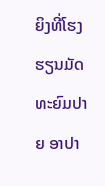ຍິງທີ່ໂຮງຮຽນມັດທະຍົມປາຍ ອາປາ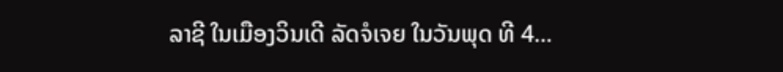ລາຊີ ໃນເມືອງວິນເດີ ລັດຈໍເຈຍ ໃນວັນພຸດ ທີ 4...